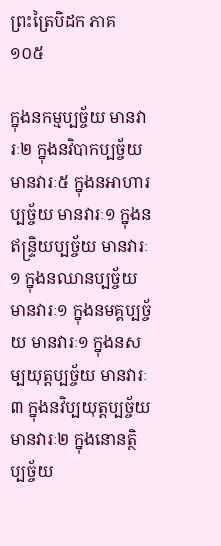ព្រះត្រៃបិដក ភាគ ១០៥

ក្នុងនកម្មប្បច្ច័យ មានវារៈ២ ក្នុងនវិបាកប្បច្ច័យ មានវារៈ៥ ក្នុងនអាហារប្បច្ច័យ មានវារៈ១ ក្នុងនឥន្រ្ទិយប្បច្ច័យ មានវារៈ១ ក្នុងនឈានប្បច្ច័យ មានវារៈ១ ក្នុងនមគ្គប្បច្ច័យ មានវារៈ១ ក្នុងនសម្បយុត្តប្បច្ច័យ មានវារៈ៣ ក្នុងនវិប្បយុត្តប្បច្ច័យ មានវារៈ២ ក្នុងនោនត្ថិប្បច្ច័យ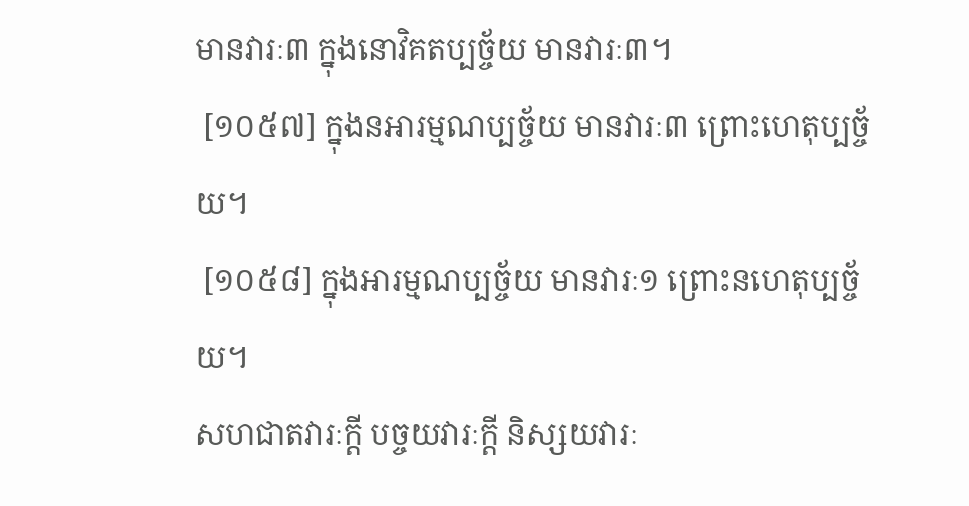មានវារៈ៣ ក្នុងនោវិគតប្បច្ច័យ មានវារៈ៣។
 [១០៥៧] ក្នុងនអារម្មណប្បច្ច័យ មានវារៈ៣ ព្រោះហេតុប្បច្ច័យ។
 [១០៥៨] ក្នុងអារម្មណប្បច្ច័យ មានវារៈ១ ព្រោះនហេតុប្បច្ច័យ។
សហជាតវារៈក្តី បច្ចយវារៈក្តី និស្សយវារៈ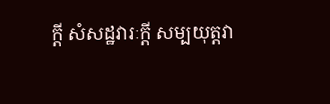ក្តី សំសដ្ឋវារៈក្តី សម្បយុត្តវា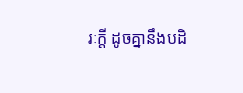រៈក្តី ដូចគ្នានឹងបដិ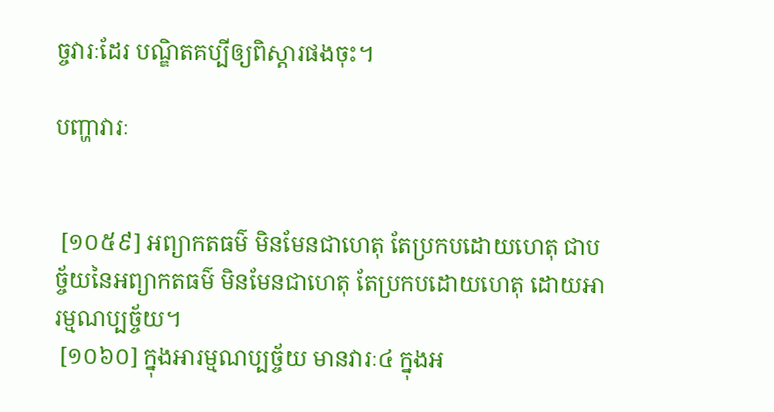ច្ចវារៈដែរ បណ្ឌិតគប្បីឲ្យពិស្តារផងចុះ។

បញ្ហាវារៈ


 [១០៥៩] អព្យាកតធម៌ មិនមែនជាហេតុ តែប្រកបដោយហេតុ ជាបច្ច័យនៃអព្យាកតធម៌ មិនមែនជាហេតុ តែប្រកបដោយហេតុ ដោយអារម្មណប្បច្ច័យ។
 [១០៦០] ក្នុងអារម្មណប្បច្ច័យ មានវារៈ៤ ក្នុងអ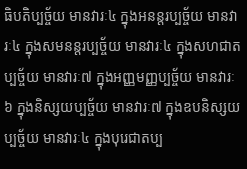ធិបតិប្បច្ច័យ មានវារៈ៤ ក្នុងអនន្តរប្បច្ច័យ មានវារៈ៤ ក្នុងសមនន្តរប្បច្ច័យ មានវារៈ៤ ក្នុងសហជាតប្បច្ច័យ មានវារៈ៧ ក្នុងអញ្ញមញ្ញប្បច្ច័យ មានវារៈ៦ ក្នុងនិស្សយប្បច្ច័យ មានវារៈ៧ ក្នុងឧបនិស្សយប្បច្ច័យ មានវារៈ៤ ក្នុងបុរេជាតប្ប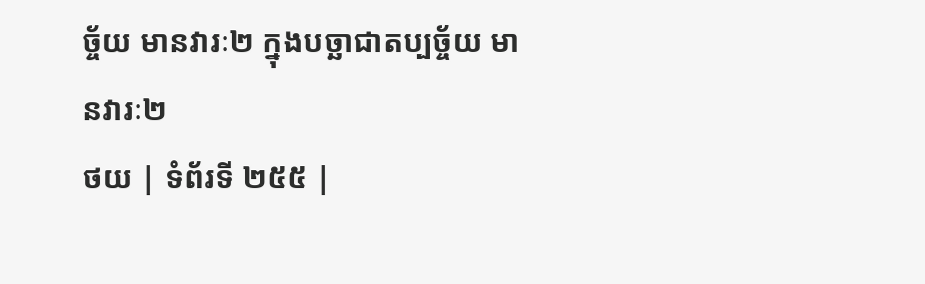ច្ច័យ មានវារៈ២ ក្នុងបច្ឆាជាតប្បច្ច័យ មានវារៈ២
ថយ | ទំព័រទី ២៥៥ |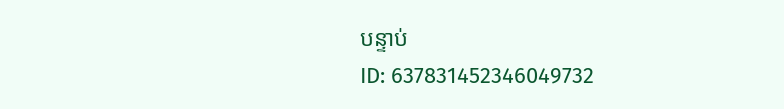បន្ទាប់
ID: 637831452346049732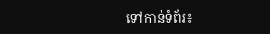ទៅកាន់ទំព័រ៖